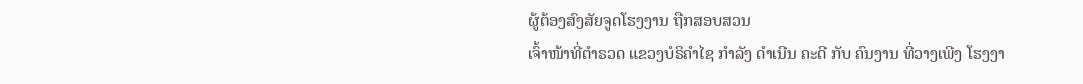ຜູ້ຕ້ອງສົງສັຍຈູດໂຮງງານ ຖືກສອບສວນ
ເຈົ້າໜ້າທີ່ຕໍາຣວດ ແຂວງບໍຣິຄໍາໄຊ ກໍາລັງ ດໍາເນີນ ຄະດີ ກັບ ຄົນງານ ທີ່ວາງເພີງ ໂຮງງາ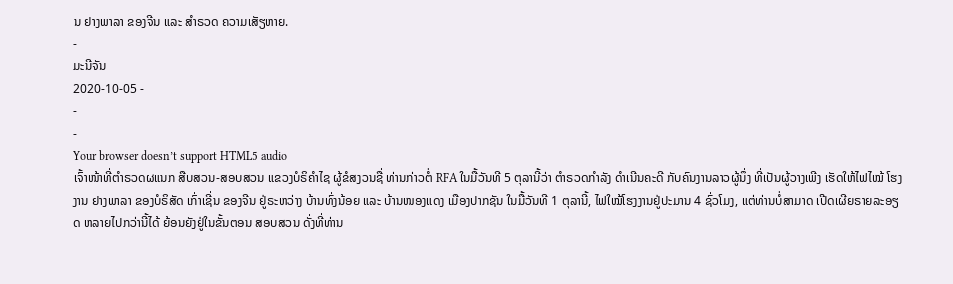ນ ຢາງພາລາ ຂອງຈີນ ແລະ ສໍາຣວດ ຄວາມເສັຽຫາຍ.
-
ມະນີຈັນ
2020-10-05 -
-
-
Your browser doesn’t support HTML5 audio
ເຈົ້າໜ້າທີ່ຕໍາຣວດຜແນກ ສືບສວນ-ສອບສວນ ແຂວງບໍຣິຄໍາໄຊ ຜູ້ຂໍສງວນຊື່ ທ່ານກ່າວຕໍ່ RFA ໃນມື້ວັນທີ 5 ຕຸລານີ້ວ່າ ຕໍາຣວດກໍາລັງ ດໍາເນີນຄະດີ ກັບຄົນງານລາວຜູ້ນຶ່ງ ທີ່ເປັນຜູ້ວາງເພີງ ເຮັດໃຫ້ໄຟໄໝ້ ໂຮງງານ ຢາງພາລາ ຂອງບໍຣິສັດ ເກົ່າເຊີ່ນ ຂອງຈີນ ຢູ່ຣະຫວ່າງ ບ້ານທົ່ງນ້ອຍ ແລະ ບ້ານໜອງແດງ ເມືອງປາກຊັນ ໃນມື້ວັນທີ 1 ຕຸລານີ້, ໄຟໃໝ້ໂຮງງານຢູ່ປະມານ 4 ຊົ່ວໂມງ, ແຕ່ທ່ານບໍ່ສາມາດ ເປີດເຜີຍຣາຍລະອຽດ ຫລາຍໄປກວ່ານີ້ໄດ້ ຍ້ອນຍັງຢູ່ໃນຂັ້ນຕອນ ສອບສວນ ດັ່ງທີ່ທ່ານ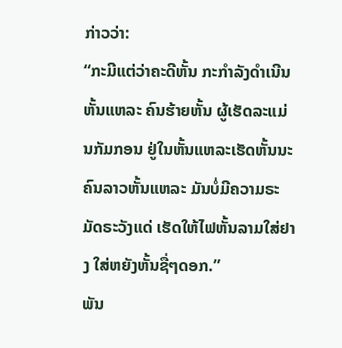ກ່າວວ່າ:
“ກະມີແຕ່ວ່າຄະດີຫັ້ນ ກະກໍາລັງດໍາເນີນຫັ້ນແຫລະ ຄົນຮ້າຍຫັ້ນ ຜູ້ເຮັດລະແມ່ນກັມກອນ ຢູ່ໃນຫັ້ນແຫລະເຮັດຫັ້ນນະ ຄົນລາວຫັ້ນແຫລະ ມັນບໍ່ມີຄວາມຣະມັດຣະວັງແດ່ ເຮັດໃຫ້ໄຟຫັ້ນລາມໃສ່ຢາງ ໃສ່ຫຍັງຫັ້ນຊື່ໆດອກ.”
ພັນ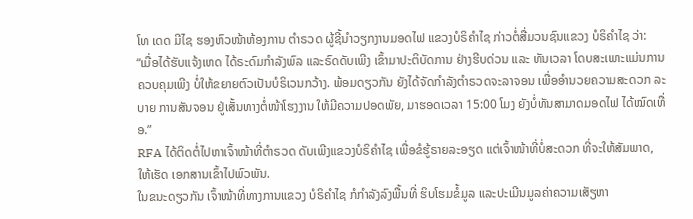ໂທ ເດດ ມີໄຊ ຮອງຫົວໜ້າຫ້ອງການ ຕໍາຣວດ ຜູ້ຊີ້ນໍາວຽກງານມອດໄຟ ແຂວງບໍຣິຄໍາໄຊ ກ່າວຕໍ່ສື່ມວນຊົນແຂວງ ບໍຣິຄໍາໄຊ ວ່າ:
“ເມື່ອໄດ້ຮັບແຈ້ງເຫດ ໄດ້ຣະດົມກໍາລັງພົລ ແລະຣົດດັບເພີງ ເຂົ້າມາປະຕິບັດການ ຢ່າງຮີບດ່ວນ ແລະ ທັນເວລາ ໂດບສະເພາະແມ່ນການ ຄວບຄຸມເພີງ ບໍ່ໃຫ້ຂຍາຍຕົວເປັນບໍຣິເວນກວ້າງ. ພ້ອມດຽວກັນ ຍັງໄດ້ຈັດກໍາລັງຕໍາຣວດຈະລາຈອນ ເພື່ອອໍານວຍຄວາມສະດວກ ລະບາຍ ການສັນຈອນ ຢູ່ເສັ້ນທາງຕໍ່ໜ້າໂຮງງານ ໃຫ້ມີຄວາມປອດພັຍ, ມາຮອດເວລາ 15:00 ໂມງ ຍັງບໍ່ທັນສາມາດມອດໄຟ ໄດ້ໝົດເທື່ອ.”
RFA ໄດ້ຕິດຕໍ່ໄປຫາເຈົ້າໜ້າທີ່ຕໍາຣວດ ດັບເພີງແຂວງບໍຣິຄໍາໄຊ ເພື່ອຂໍຮູ້ຣາຍລະອຽດ ແຕ່ເຈົ້າໜ້າທີ່ບໍ່ສະດວກ ທີ່ຈະໃຫ້ສັມພາດ, ໃຫ້ເຮັດ ເອກສານເຂົ້າໄປພົວພັນ.
ໃນຂນະດຽວກັນ ເຈົ້າໜ້າທີ່ທາງການແຂວງ ບໍຣິຄໍາໄຊ ກໍກໍາລັງລົງພື້ນທີ່ ຮິບໂຮມຂໍ້ມູລ ແລະປະເມີນມູລຄ່າຄວາມເສັຽຫາ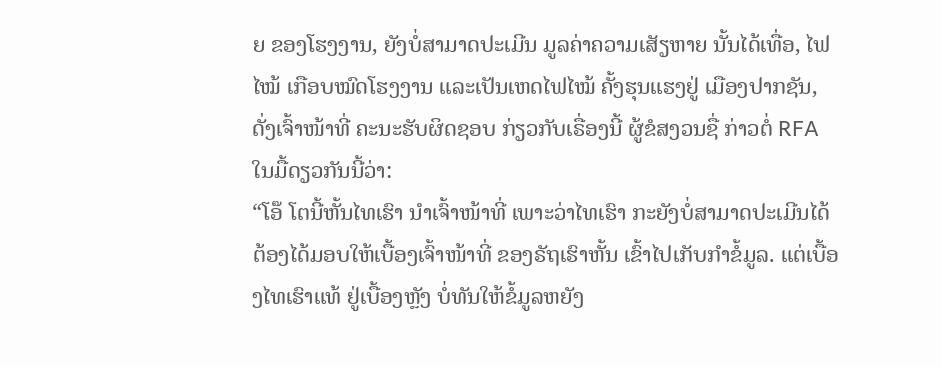ຍ ຂອງໂຮງງານ, ຍັງບໍ່ສາມາດປະເມີນ ມູລຄ່າຄວາມເສັຽຫາຍ ນັ້ນໄດ້ເທື່ອ, ໄຟໄໝ້ ເກືອບໝົດໂຮງງານ ແລະເປັນເຫດໄຟໄໝ້ ຄັ້ງຮຸນແຮງຢູ່ ເມືອງປາກຊັນ, ດັ່ງເຈົ້າໜ້າທີ່ ຄະນະຮັບຜິດຊອບ ກ່ຽວກັບເຣື່ອງນີ້ ຜູ້ຂໍສງວນຊື່ ກ່າວຕໍ່ RFA ໃນມື້ດຽວກັນນີ້ວ່າ:
“ໂອ໊ ໂຕນີ້ຫັ້ນໄທເຮົາ ນໍາເຈົ້າໜ້າທີ່ ເພາະວ່າໄທເຮົາ ກະຍັງບໍ່ສາມາດປະເມີນໄດ້ ຕ້ອງໄດ້ມອບໃຫ້ເບື້ອງເຈົ້າໜ້າທີ່ ຂອງຣັຖເຮົາຫັ້ນ ເຂົ້າໄປເກັບກໍາຂໍ້ມູລ. ແຕ່ເບື້ອງໄທເຮົາແທ້ ຢູ່ເບື້ອງຫຼັງ ບໍ່ທັນໃຫ້ຂໍ້ມູລຫຍັງ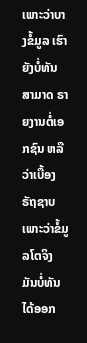ເພາະວ່າບາງຂໍ້ມູລ ເຮົາຍັງບໍ່ທັນສາມາດ ຣາຍງານຕໍ່ເອກຊົນ ຫລື ວ່າເບື້ອງຣັຖຊາບ ເພາະວ່າຂໍ້ມູລໂຕຈິງ ມັນບໍ່ທັນໄດ້ອອກ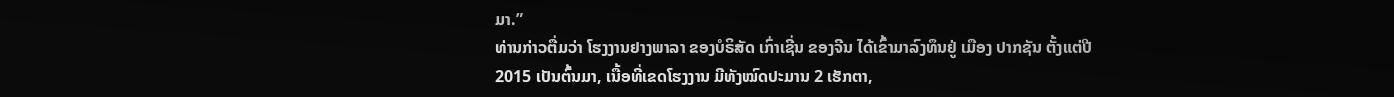ມາ.”
ທ່ານກ່າວຕື່ມວ່າ ໂຮງງານຢາງພາລາ ຂອງບໍຣິສັດ ເກົ່າເຊີ່ນ ຂອງຈີນ ໄດ້ເຂົ້າມາລົງທຶນຢູ່ ເມືອງ ປາກຊັນ ຕັ້ງແຕ່ປີ 2015 ເປັນຕົ້ນມາ, ເນື້ອທີ່ເຂດໂຮງງານ ມີທັງໝົດປະມານ 2 ເຮັກຕາ,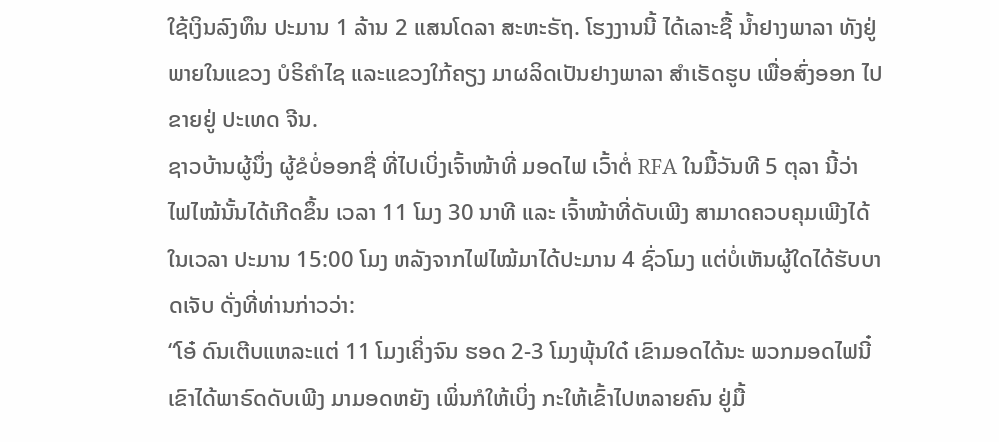ໃຊ້ເງິນລົງທຶນ ປະມານ 1 ລ້ານ 2 ແສນໂດລາ ສະຫະຣັຖ. ໂຮງງານນີ້ ໄດ້ເລາະຊື້ ນໍ້າຢາງພາລາ ທັງຢູ່ພາຍໃນແຂວງ ບໍຣິຄໍາໄຊ ແລະແຂວງໃກ້ຄຽງ ມາຜລິດເປັນຢາງພາລາ ສໍາເຣັດຮູບ ເພື່ອສົ່ງອອກ ໄປຂາຍຢູ່ ປະເທດ ຈີນ.
ຊາວບ້ານຜູ້ນຶ່ງ ຜູ້ຂໍບໍ່ອອກຊື່ ທີ່ໄປເບິ່ງເຈົ້າໜ້າທີ່ ມອດໄຟ ເວົ້າຕໍ່ RFA ໃນມື້ວັນທີ 5 ຕຸລາ ນີ້ວ່າ ໄຟໄໝ້ນັ້ນໄດ້ເກີດຂຶ້ນ ເວລາ 11 ໂມງ 30 ນາທີ ແລະ ເຈົ້າໜ້າທີ່ດັບເພີງ ສາມາດຄວບຄຸມເພີງໄດ້ ໃນເວລາ ປະມານ 15:00 ໂມງ ຫລັງຈາກໄຟໄໝ້ມາໄດ້ປະມານ 4 ຊົ່ວໂມງ ແຕ່ບໍ່ເຫັນຜູ້ໃດໄດ້ຮັບບາດເຈັບ ດັ່ງທີ່ທ່ານກ່າວວ່າ:
“ໂອ໋ ດົນເຕີບແຫລະແຕ່ 11 ໂມງເຄິ່ງຈົນ ຮອດ 2-3 ໂມງພຸ້ນໃດ໋ ເຂົາມອດໄດ້ນະ ພວກມອດໄຟນີ໋ ເຂົາໄດ້ພາຣົດດັບເພີງ ມາມອດຫຍັງ ເພິ່ນກໍໃຫ້ເບິ່ງ ກະໃຫ້ເຂົ້າໄປຫລາຍຄົນ ຢູ່ມື້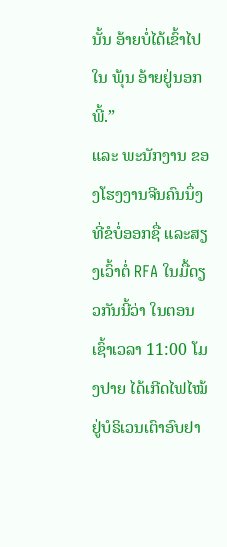ນັ້ນ ອ້າຍບໍ່ໄດ້ເຂົ້າໄປໃນ ພຸ້ນ ອ້າຍຢູ່ນອກພີ້.”
ແລະ ພະນັກງານ ຂອງໂຮງງານຈີນຄົນນຶ່ງ ທີ່ຂໍບໍ່ອອກຊື່ ແລະສຽງເວົ້າຕໍ່ RFA ໃນມື້ດຽວກັນນີ້ວ່າ ໃນຕອນເຊົ້າເວລາ 11:00 ໂມງປາຍ ໄດ້ເກີດໄຟໄໝ້ ຢູ່ບໍຣິເວນເຕົາອົບຢາ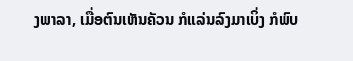ງພາລາ, ເມື່ອຕົນເຫັນຄັວນ ກໍແລ່ນລົງມາເບິ່ງ ກໍພົບ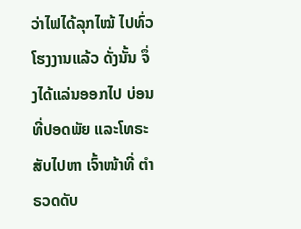ວ່າໄຟໄດ້ລຸກໄໝ້ ໄປທົ່ວໂຮງງານແລ້ວ ດັ່ງນັ້ນ ຈຶ່ງໄດ້ແລ່ນອອກໄປ ບ່ອນທີ່ປອດພັຍ ແລະໂທຣະສັບໄປຫາ ເຈົ້າໜ້າທີ່ ຕໍາຣວດດັບ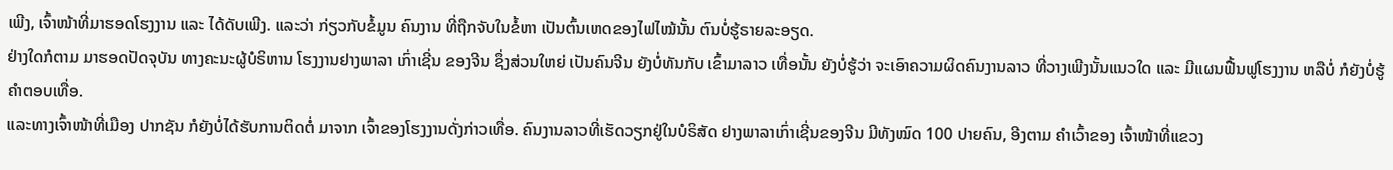ເພີງ, ເຈົ້າໜ້າທີ່ມາຮອດໂຮງງານ ແລະ ໄດ້ດັບເພີງ. ແລະວ່າ ກ່ຽວກັບຂໍ້ມູນ ຄົນງານ ທີ່ຖືກຈັບໃນຂໍ້ຫາ ເປັນຕົ້ນເຫດຂອງໄຟໄໝ້ນັ້ນ ຕົນບໍ່ຮູ້ຣາຍລະອຽດ.
ຢ່າງໃດກໍຕາມ ມາຮອດປັດຈຸບັນ ທາງຄະນະຜູ້ບໍຣິຫານ ໂຮງງານຢາງພາລາ ເກົ່າເຊີ່ນ ຂອງຈີນ ຊຶ່ງສ່ວນໃຫຍ່ ເປັນຄົນຈີນ ຍັງບໍ່ທັນກັບ ເຂົ້າມາລາວ ເທື່ອນັ້ນ ຍັງບໍ່ຮູ້ວ່າ ຈະເອົາຄວາມຜິດຄົນງານລາວ ທີ່ວາງເພີງນັ້ນແນວໃດ ແລະ ມີແຜນຟື້ນຟູໂຮງງານ ຫລືບໍ່ ກໍຍັງບໍ່ຮູ້ ຄໍາຕອບເທື່ອ.
ແລະທາງເຈົ້າໜ້າທີ່ເມືອງ ປາກຊັນ ກໍຍັງບໍ່ໄດ້ຮັບການຕິດຕໍ່ ມາຈາກ ເຈົ້າຂອງໂຮງງານດັ່ງກ່າວເທື່ອ. ຄົນງານລາວທີ່ເຮັດວຽກຢູ່ໃນບໍຣິສັດ ຢາງພາລາເກົ່າເຊີ່ນຂອງຈີນ ມີທັງໝົດ 100 ປາຍຄົນ, ອີງຕາມ ຄໍາເວົ້າຂອງ ເຈົ້າໜ້າທີ່ແຂວງ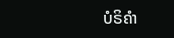ບໍຣິຄໍາ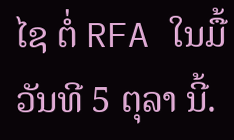ໄຊ ຕໍ່ RFA ໃນມື້ວັນທີ 5 ຕຸລາ ນີ້.